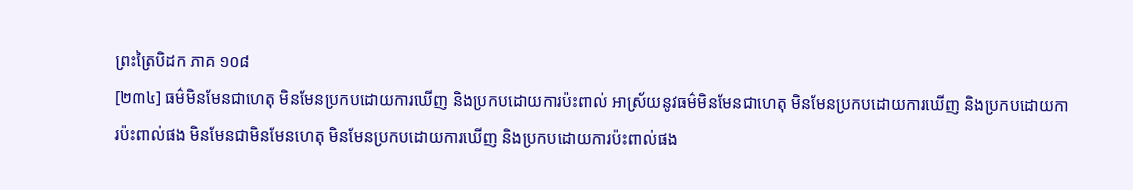ព្រះត្រៃបិដក ភាគ ១០៨
[២៣៤] ធម៌មិនមែនជាហេតុ មិនមែនប្រកបដោយការឃើញ និងប្រកបដោយការប៉ះពាល់ អាស្រ័យនូវធម៌មិនមែនជាហេតុ មិនមែនប្រកបដោយការឃើញ និងប្រកបដោយការប៉ះពាល់ផង មិនមែនជាមិនមែនហេតុ មិនមែនប្រកបដោយការឃើញ និងប្រកបដោយការប៉ះពាល់ផង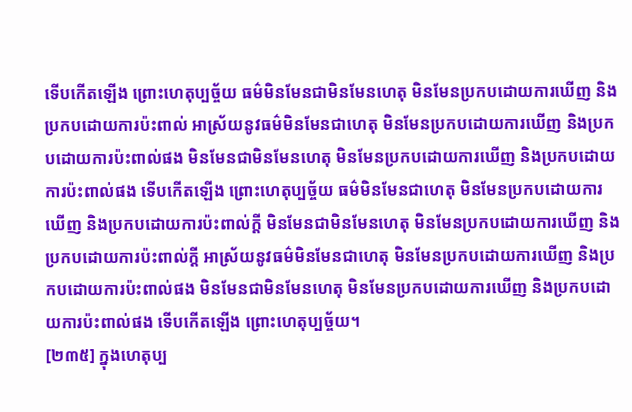ទើបកើតឡើង ព្រោះហេតុប្បច្ច័យ ធម៌មិនមែនជាមិនមែនហេតុ មិនមែនប្រកបដោយការឃើញ និងប្រកបដោយការប៉ះពាល់ អាស្រ័យនូវធម៌មិនមែនជាហេតុ មិនមែនប្រកបដោយការឃើញ និងប្រកបដោយការប៉ះពាល់ផង មិនមែនជាមិនមែនហេតុ មិនមែនប្រកបដោយការឃើញ និងប្រកបដោយការប៉ះពាល់ផង ទើបកើតឡើង ព្រោះហេតុប្បច្ច័យ ធម៌មិនមែនជាហេតុ មិនមែនប្រកបដោយការឃើញ និងប្រកបដោយការប៉ះពាល់ក្តី មិនមែនជាមិនមែនហេតុ មិនមែនប្រកបដោយការឃើញ និងប្រកបដោយការប៉ះពាល់ក្តី អាស្រ័យនូវធម៌មិនមែនជាហេតុ មិនមែនប្រកបដោយការឃើញ និងប្រកបដោយការប៉ះពាល់ផង មិនមែនជាមិនមែនហេតុ មិនមែនប្រកបដោយការឃើញ និងប្រកបដោយការប៉ះពាល់ផង ទើបកើតឡើង ព្រោះហេតុប្បច្ច័យ។
[២៣៥] ក្នុងហេតុប្ប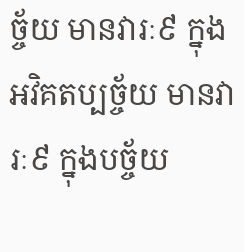ច្ច័យ មានវារៈ៩ ក្នុងអវិគតប្បច្ច័យ មានវារៈ៩ ក្នុងបច្ច័យ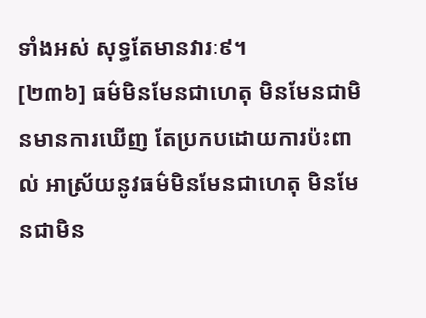ទាំងអស់ សុទ្ធតែមានវារៈ៩។
[២៣៦] ធម៌មិនមែនជាហេតុ មិនមែនជាមិនមានការឃើញ តែប្រកបដោយការប៉ះពាល់ អាស្រ័យនូវធម៌មិនមែនជាហេតុ មិនមែនជាមិន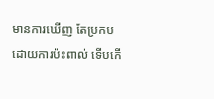មានការឃើញ តែប្រកបដោយការប៉ះពាល់ ទើបកើ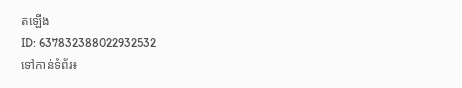តឡើង
ID: 637832388022932532
ទៅកាន់ទំព័រ៖